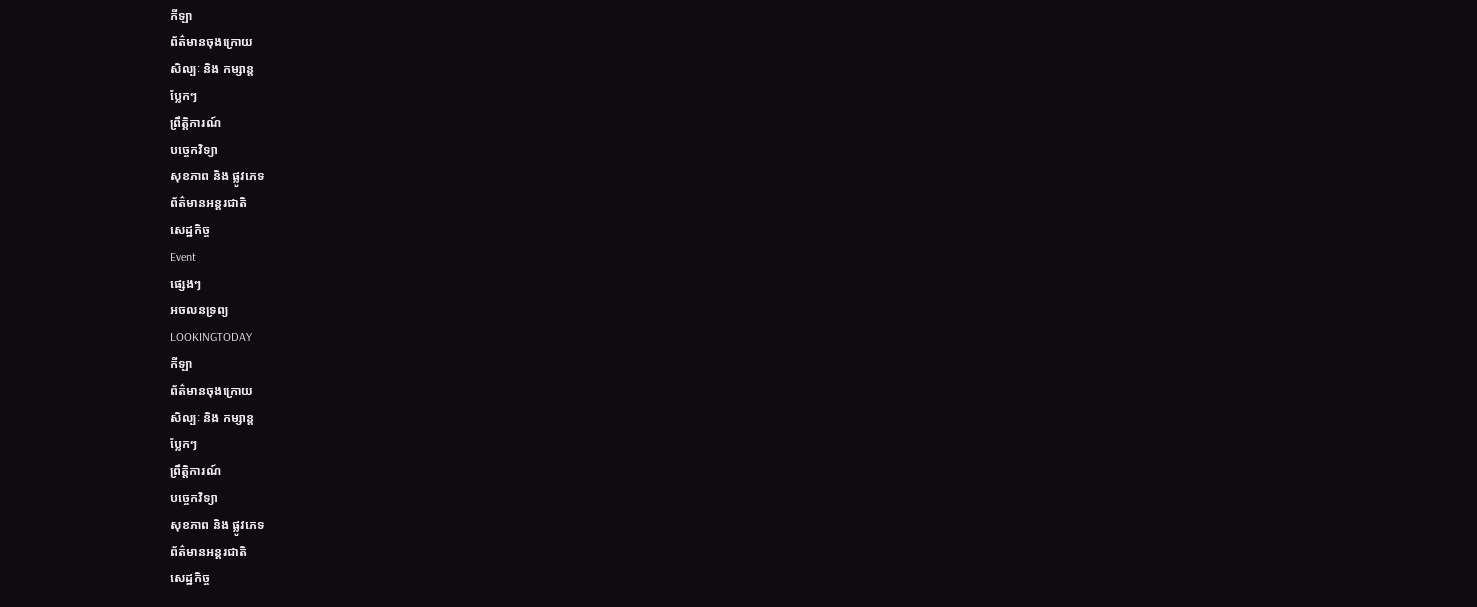កីឡា
ព័ត៌មានចុងក្រោយ
សិល្បៈ និង កម្សាន្ត
ប្លែកៗ
ព្រឹត្តិការណ៍
បច្ចេកវិទ្យា
សុខភាព និង ផ្លូវភេទ
ព័ត៌មានអន្តរជាតិ
សេដ្ឋកិច្ច
Event
ផ្សេងៗ
អចលនទ្រព្យ
LOOKINGTODAY
កីឡា
ព័ត៌មានចុងក្រោយ
សិល្បៈ និង កម្សាន្ត
ប្លែកៗ
ព្រឹត្តិការណ៍
បច្ចេកវិទ្យា
សុខភាព និង ផ្លូវភេទ
ព័ត៌មានអន្តរជាតិ
សេដ្ឋកិច្ច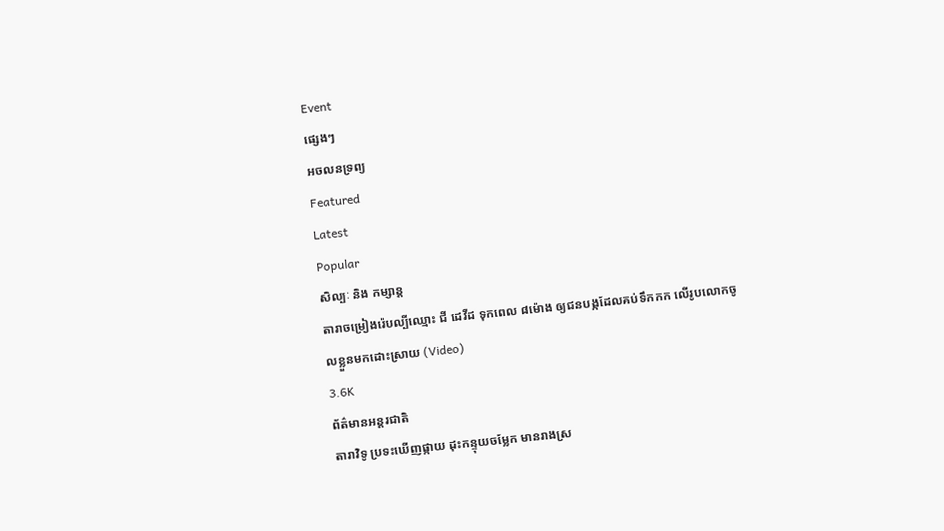Event
ផ្សេងៗ
អចលនទ្រព្យ
Featured
Latest
Popular
សិល្បៈ និង កម្សាន្ត
តារាចម្រៀងរ៉េបល្បីឈ្មោះ ជី ដេវីដ ទុកពេល ៨ម៉ោង ឲ្យជនបង្កដែលគប់ទឹកកក លើរូបលោកចូលខ្លួនមកដោះស្រាយ (Video)
3.6K
ព័ត៌មានអន្តរជាតិ
តារាវិទូ ប្រទះឃើញផ្កាយ ដុះកន្ទុយចម្លែក មានរាងស្រ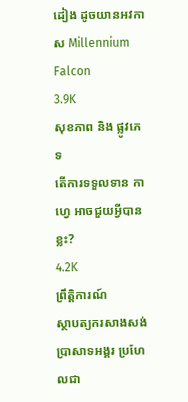ដៀង ដូចយានអវកាស Millennium Falcon
3.9K
សុខភាព និង ផ្លូវភេទ
តើការទទួលទាន កាហ្វេ អាចជួយអ្វីបានខ្លះ?
4.2K
ព្រឹត្តិការណ៍
ស្ថាបត្យករសាងសង់ ប្រាសាទអង្គរ ប្រហែលជា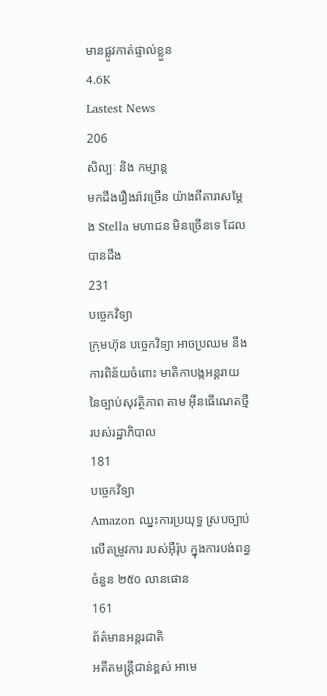មានផ្លូវកាត់ផ្ទាល់ខ្លួន
4.6K
Lastest News
206
សិល្បៈ និង កម្សាន្ត
មកដឹងរឿងរ៉ាវច្រើន យ៉ាងពីតារាសម្ដែង Stella មហាជន មិនច្រើនទេ ដែលបានដឹង
231
បច្ចេកវិទ្យា
ក្រុមហ៊ុន បច្ចេកវិទ្យា អាចប្រឈម នឹងការពិន័យចំពោះ មាតិកាបង្កអន្តរាយ នៃច្បាប់សុវត្ថិភាព តាម អ៊ីនធើណេតថ្មី របស់រដ្ឋាភិបាល
181
បច្ចេកវិទ្យា
Amazon ឈ្នះការប្រយុទ្ធ ស្របច្បាប់ លើតម្រូវការ របស់អ៊ឺរ៉ុប ក្នុងការបង់ពន្ធចំនួន ២៥០ លានផោន
161
ព័ត៌មានអន្តរជាតិ
អតីតមន្ត្រីជាន់ខ្ពស់ អាមេ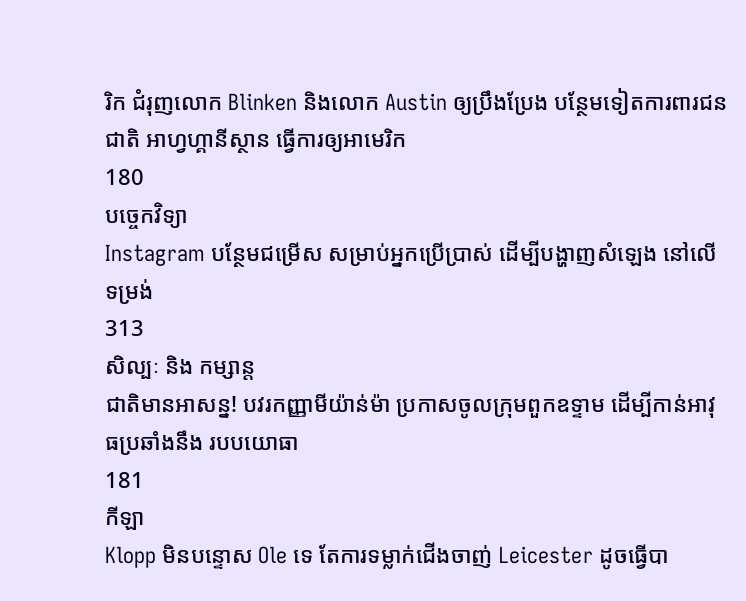រិក ជំរុញលោក Blinken និងលោក Austin ឲ្យប្រឹងប្រែង បន្ថែមទៀតការពារជនជាតិ អាហ្វហ្គានីស្ថាន ធ្វើការឲ្យអាមេរិក
180
បច្ចេកវិទ្យា
Instagram បន្ថែមជម្រើស សម្រាប់អ្នកប្រើប្រាស់ ដើម្បីបង្ហាញសំឡេង នៅលើទម្រង់
313
សិល្បៈ និង កម្សាន្ត
ជាតិមានអាសន្ន! បវរកញ្ញាមីយ៉ាន់ម៉ា ប្រកាសចូលក្រុមពួកឧទ្ទាម ដើម្បីកាន់អាវុធប្រឆាំងនឹង របបយោធា
181
កីឡា
Klopp មិនបន្ទោស Ole ទេ តែការទម្លាក់ជើងចាញ់ Leicester ដូចធ្វើបា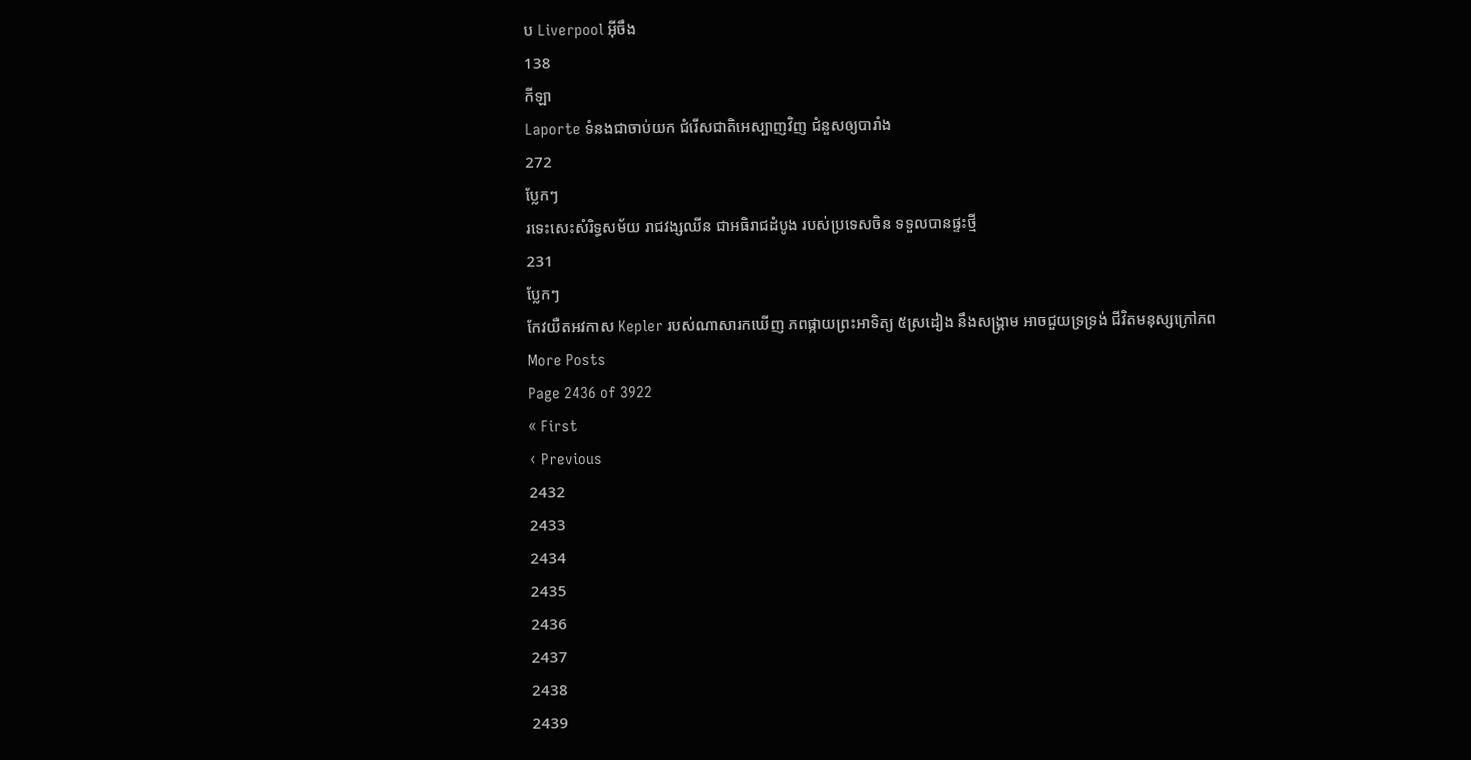ប Liverpool អ៊ីចឹង
138
កីឡា
Laporte ទំនងជាចាប់យក ជំរើសជាតិអេស្បាញវិញ ជំនួសឲ្យបារាំង
272
ប្លែកៗ
រទេះសេះសំរិទ្ធសម័យ រាជវង្សឈីន ជាអធិរាជដំបូង របស់ប្រទេសចិន ទទួលបានផ្ទះថ្មី
231
ប្លែកៗ
កែវយឺតអវកាស Kepler របស់ណាសារកឃើញ ភពផ្កាយព្រះអាទិត្យ ៥ស្រដៀង នឹងសង្គ្រាម អាចជួយទ្រទ្រង់ ជីវិតមនុស្សក្រៅភព
More Posts
Page 2436 of 3922
« First
‹ Previous
2432
2433
2434
2435
2436
2437
2438
2439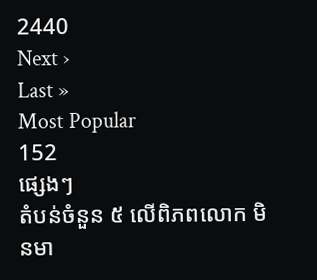2440
Next ›
Last »
Most Popular
152
ផ្សេងៗ
តំបន់ចំនួន ៥ លើពិភពលោក មិនមា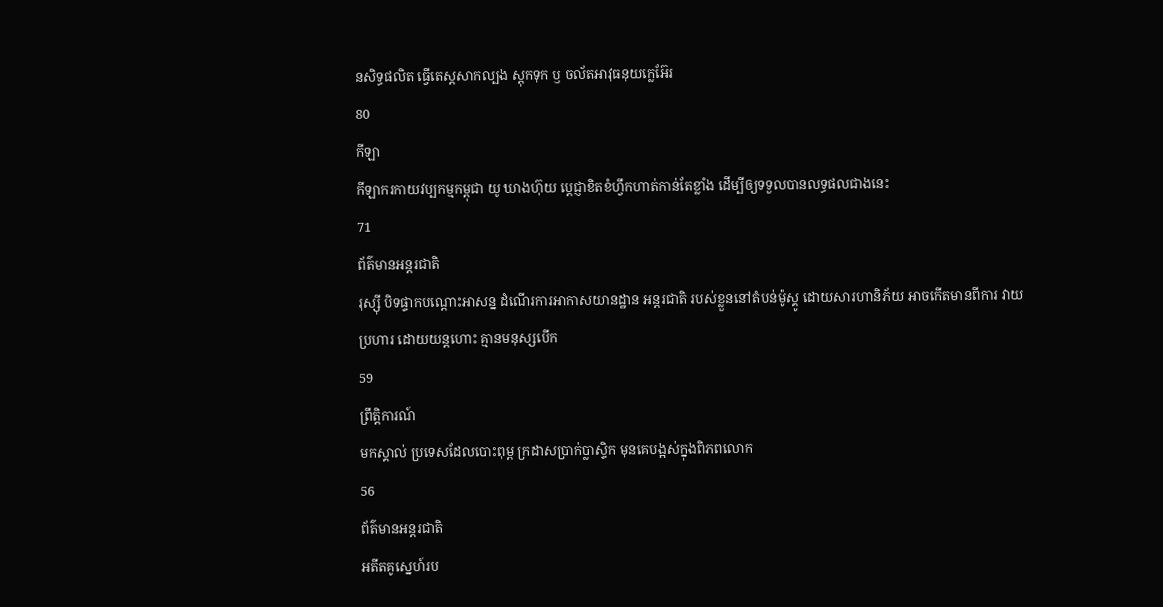នសិទ្ធផលិត ធ្វើតេស្តសាកល្បង ស្តុកទុក ឫ ចល័តអាវុធនុយក្លេអ៊ែរ
80
កីឡា
កីឡាករកាយវប្បកម្មកម្ពុជា យូ ឃាងហ៊ុយ ប្តេជ្ញាខិតខំហ្វឹកហាត់កាន់តែខ្លាំង ដើម្បីឲ្យទទួលបានលទ្ធផលជាងនេះ
71
ព័ត៌មានអន្តរជាតិ
រុស្ស៊ី បិទផ្ទាកបណ្តោះអាសន្ន ដំណើរការអាកាសយានដ្ឋាន អន្តរជាតិ របស់ខ្លួននៅតំបន់ម៉ូស្គូ ដោយសារហានិភ័យ អាចកើតមានពីការ វាយប្រហារ ដោយយន្តហោះ គ្មានមនុស្សបើក
59
ព្រឹត្តិការណ៍
មកស្គាល់ ប្រទេសដែលបោះពុម្ព ក្រដាសប្រាក់ប្លាស្ទិក មុនគេបង្អស់ក្នុងពិភពលោក
56
ព័ត៌មានអន្តរជាតិ
អតីតគូស្នេហ៍រប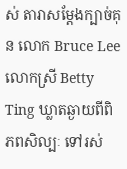ស់ តារាសម្តែងក្បាច់គុន លោក Bruce Lee លោកស្រី Betty Ting ឃ្លាតឆ្ងាយពីពិភពសិល្បៈ ទៅរស់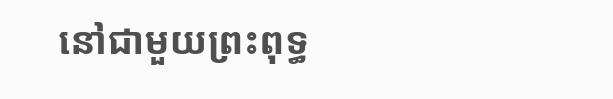នៅជាមួយព្រះពុទ្ធ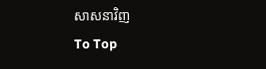សាសនាវិញ
To Top